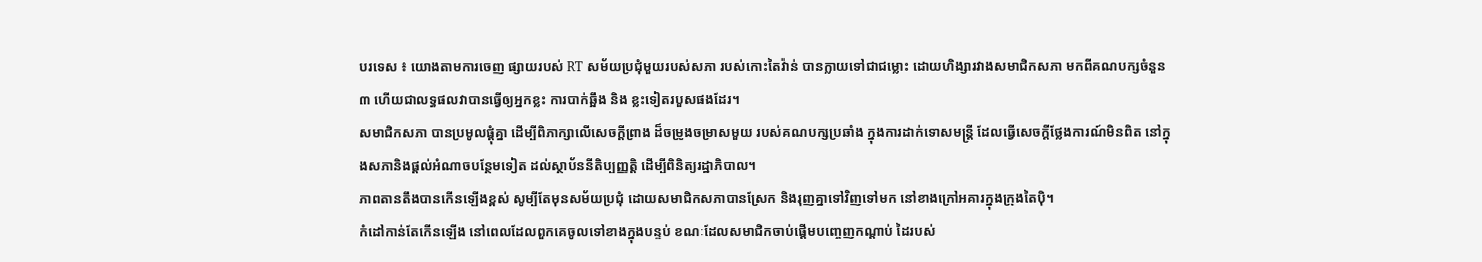បរទេស ៖ យោងតាមការចេញ ផ្សាយរបស់ RT សម័យប្រជុំមួយរបស់សភា របស់កោះតៃវ៉ាន់ បានក្លាយទៅជាជម្លោះ ដោយហិង្សារវាងសមាជិកសភា មកពីគណបក្សចំនួន៣ ហើយជាលទ្ធផលវាបានធ្វើឲ្យអ្នកខ្លះ ការបាក់ឆ្អឹង និង ខ្លះទៀតរបួសផងដែរ។
សមាជិកសភា បានប្រមូលផ្តុំគ្នា ដើម្បីពិភាក្សាលើសេចក្តីព្រាង ដ៏ចម្រូងចម្រាសមួយ របស់គណបក្សប្រឆាំង ក្នុងការដាក់ទោសមន្ត្រី ដែលធ្វើសេចក្តីថ្លែងការណ៍មិនពិត នៅក្នុងសភានិងផ្តល់អំណាចបន្ថែមទៀត ដល់ស្ថាប័ននីតិប្បញ្ញត្តិ ដើម្បីពិនិត្យរដ្ឋាភិបាល។
ភាពតានតឹងបានកើនឡើងខ្ពស់ សូម្បីតែមុនសម័យប្រជុំ ដោយសមាជិកសភាបានស្រែក និងរុញគ្នាទៅវិញទៅមក នៅខាងក្រៅអគារក្នុងក្រុងតៃប៉ិ។
កំដៅកាន់តែកើនឡើង នៅពេលដែលពួកគេចូលទៅខាងក្នុងបន្ទប់ ខណៈដែលសមាជិកចាប់ផ្តើមបញ្ចេញកណ្តាប់ ដៃរបស់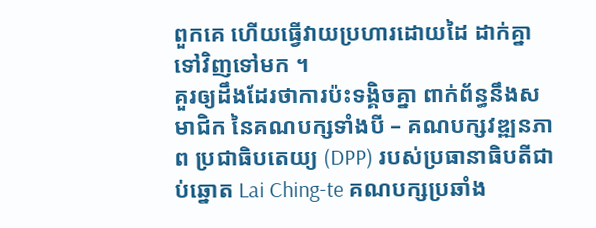ពួកគេ ហើយធ្វើវាយប្រហារដោយដៃ ដាក់គ្នាទៅវិញទៅមក ។
គួរឲ្យដឹងដែរថាការប៉ះទង្គិចគ្នា ពាក់ព័ន្ធនឹងសមាជិក នៃគណបក្សទាំងបី – គណបក្សវឌ្ឍនភាព ប្រជាធិបតេយ្យ (DPP) របស់ប្រធានាធិបតីជាប់ឆ្នោត Lai Ching-te គណបក្សប្រឆាំង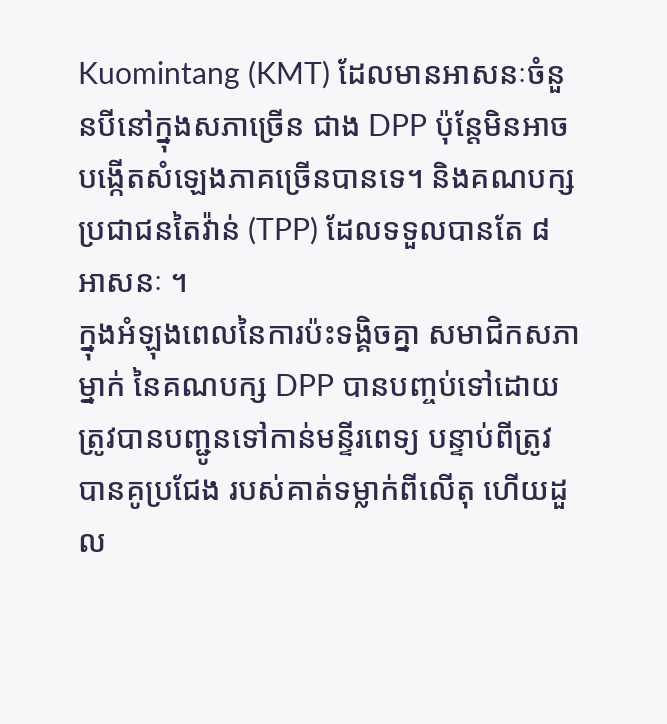Kuomintang (KMT) ដែលមានអាសនៈចំនួនបីនៅក្នុងសភាច្រើន ជាង DPP ប៉ុន្តែមិនអាចបង្កើតសំឡេងភាគច្រើនបានទេ។ និងគណបក្សប្រជាជនតៃវ៉ាន់ (TPP) ដែលទទួលបានតែ ៨ អាសនៈ ។
ក្នុងអំឡុងពេលនៃការប៉ះទង្គិចគ្នា សមាជិកសភាម្នាក់ នៃគណបក្ស DPP បានបញ្ចប់ទៅដោយត្រូវបានបញ្ជូនទៅកាន់មន្ទីរពេទ្យ បន្ទាប់ពីត្រូវបានគូប្រជែង របស់គាត់ទម្លាក់ពីលើតុ ហើយដួល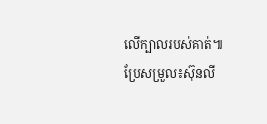លើក្បាលរបស់គាត់៕
ប្រែសម្រួល៖ស៊ុនលី